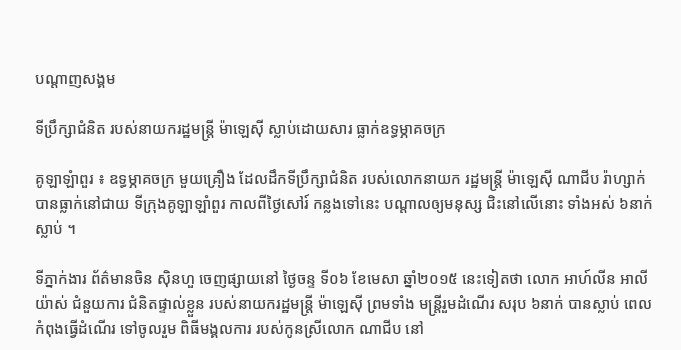បណ្តាញសង្គម

ទីប្រឹក្សាជំនិត របស់នាយករដ្ឋមន្ត្រី ម៉ាឡេស៊ី ស្លាប់ដោយសារ ធ្លាក់ឧទ្ធម្ភាគចក្រ

គូឡាឡំាពួរ ៖ ឧទ្ធម្ភាគចក្រ មួយគ្រឿង ដែលដឹកទីប្រឹក្សាជំនិត របស់លោកនាយក រដ្ឋមន្ត្រី ម៉ាឡេស៊ី ណាជីប រ៉ាហ្សាក់ បានធ្លាក់នៅជាយ ទីក្រុងគូឡាឡាំពួរ កាលពីថ្ងៃសៅរ៍ កន្លងទៅនេះ បណ្តាលឲ្យមនុស្ស ជិះនៅលើនោះ ទាំងអស់ ៦នាក់ស្លាប់ ។

ទីភ្នាក់ងារ ព័ត៌មានចិន ស៊ិនហួ ចេញផ្សាយនៅ ថ្ងៃចន្ទ ទី០៦ ខែមេសា ឆ្នាំ២០១៥ នេះទៀតថា លោក អាហ៍លីន អាលីយ៉ាស់ ជំនួយការ ជំនិតផ្ទាល់ខ្លួន របស់នាយករដ្ឋមន្ត្រី ម៉ាឡេស៊ី ព្រមទាំង មន្ត្រីរួមដំណើរ សរុប ៦នាក់ បានស្លាប់ ពេលកំពុងធ្វើដំណើរ ទៅចូលរួម ពិធីមង្គលការ របស់កូនស្រីលោក ណាជីប នៅ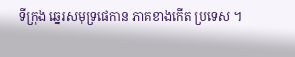ទីក្រុង ឆ្នេរសមុទ្រផេកាន ភាគខាងកើត ប្រទេស ។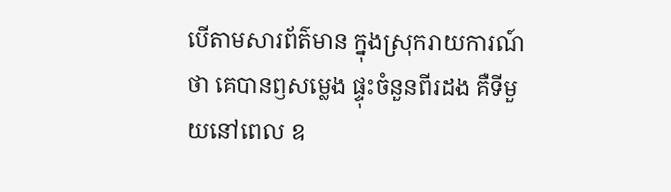បើតាមសារព័ត៌មាន ក្នុងស្រុករាយការណ៍ថា គេបានឭសម្លេង ផ្ទុះចំនួនពីរដង គឺទីមួយនៅពេល ឧ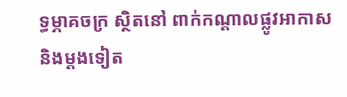ទ្ធម្ភាគចក្រ ស្ថិតនៅ ពាក់កណ្តាលផ្លូវអាកាស និងម្តងទៀត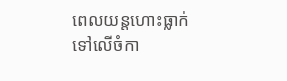ពេលយន្តហោះធ្លាក់ ទៅលើចំកា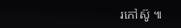រកៅស៊ូ ៕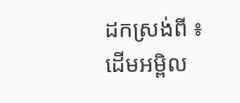ដកស្រង់ពី ៖ ដើមអម្ពិល